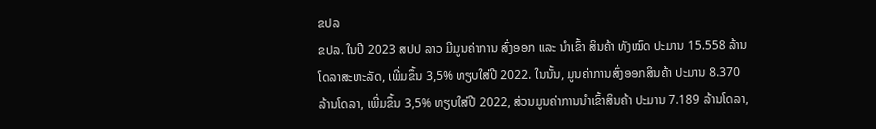ຂປລ
ຂປລ. ໃນປີ 2023 ສປປ ລາວ ມີມູນຄ່າການ ສົ່ງອອກ ແລະ ນໍາເຂົ້າ ສິນຄ້າ ທັງໝົດ ປະມານ 15.558 ລ້ານໂດລາສະຫະລັດ, ເພີ່ມຂຶ້ນ 3,5% ທຽບໃສ່ປີ 2022. ໃນນັ້ນ, ມູນຄ່າການສົ່ງອອກສິນຄ້າ ປະມານ 8.370 ລ້ານໂດລາ, ເພີ່ມຂຶ້ນ 3,5% ທຽບໃສ່ປີ 2022, ສ່ວນມູນຄ່າການນຳເຂົ້າສິນຄ້າ ປະມານ 7.189 ລ້ານໂດລາ,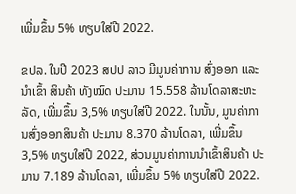ເພີ່ມຂຶ້ນ 5% ທຽບໃສ່ປີ 2022.

ຂປລ. ໃນປີ 2023 ສປປ ລາວ ມີມູນຄ່າການ ສົ່ງອອກ ແລະ ນໍາເຂົ້າ ສິນຄ້າ ທັງໝົດ ປະມານ 15.558 ລ້ານໂດລາສະຫະລັດ, ເພີ່ມຂຶ້ນ 3,5% ທຽບໃສ່ປີ 2022. ໃນນັ້ນ, ມູນຄ່າການສົ່ງອອກສິນຄ້າ ປະມານ 8.370 ລ້ານໂດລາ, ເພີ່ມຂຶ້ນ 3,5% ທຽບໃສ່ປີ 2022, ສ່ວນມູນຄ່າການນຳເຂົ້າສິນຄ້າ ປະມານ 7.189 ລ້ານໂດລາ, ເພີ່ມຂຶ້ນ 5% ທຽບໃສ່ປີ 2022.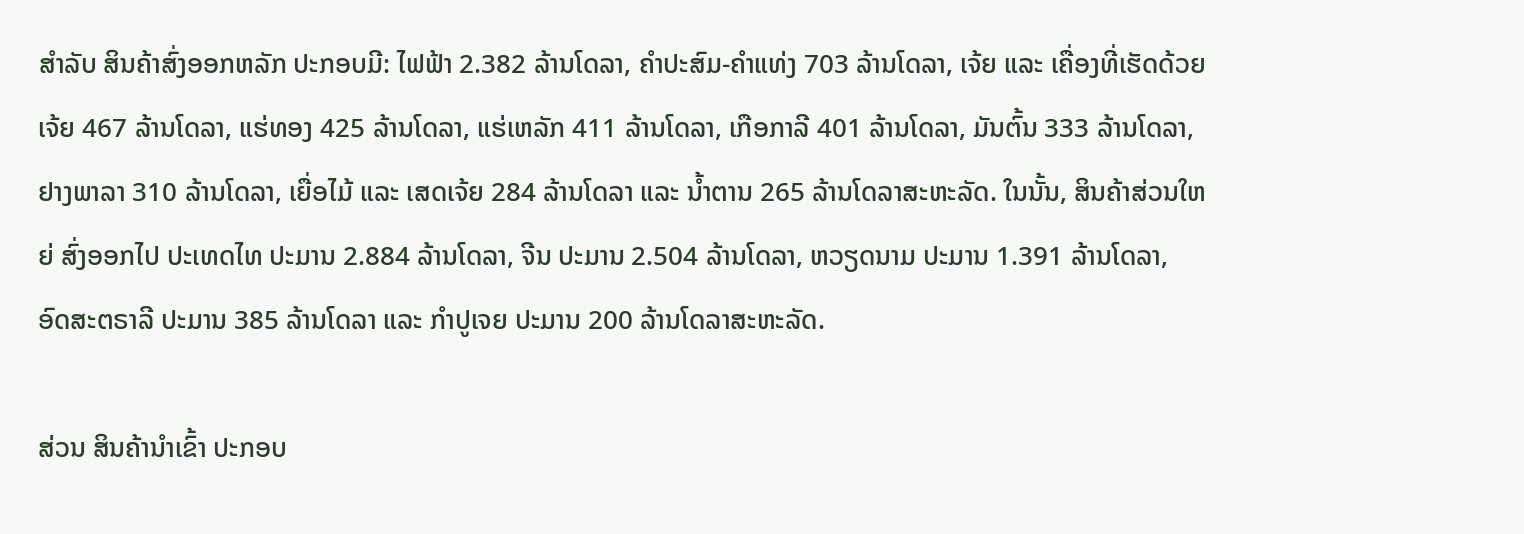ສຳລັບ ສິນຄ້າສົ່ງອອກຫລັກ ປະກອບມີ: ໄຟຟ້າ 2.382 ລ້ານໂດລາ, ຄຳປະສົມ-ຄຳແທ່ງ 703 ລ້ານໂດລາ, ເຈ້ຍ ແລະ ເຄື່ອງທີ່ເຮັດດ້ວຍເຈ້ຍ 467 ລ້ານໂດລາ, ແຮ່ທອງ 425 ລ້ານໂດລາ, ແຮ່ເຫລັກ 411 ລ້ານໂດລາ, ເກືອກາລີ 401 ລ້ານໂດລາ, ມັນຕົ້ນ 333 ລ້ານໂດລາ, ຢາງພາລາ 310 ລ້ານໂດລາ, ເຍື່ອໄມ້ ແລະ ເສດເຈ້ຍ 284 ລ້ານໂດລາ ແລະ ນ້ຳຕານ 265 ລ້ານໂດລາສະຫະລັດ. ໃນນັ້ນ, ສິນຄ້າສ່ວນໃຫຍ່ ສົ່ງອອກໄປ ປະເທດໄທ ປະມານ 2.884 ລ້ານໂດລາ, ຈີນ ປະມານ 2.504 ລ້ານໂດລາ, ຫວຽດນາມ ປະມານ 1.391 ລ້ານໂດລາ, ອົດສະຕຣາລີ ປະມານ 385 ລ້ານໂດລາ ແລະ ກໍາປູເຈຍ ປະມານ 200 ລ້ານໂດລາສະຫະລັດ.

ສ່ວນ ສິນຄ້ານໍາເຂົ້າ ປະກອບ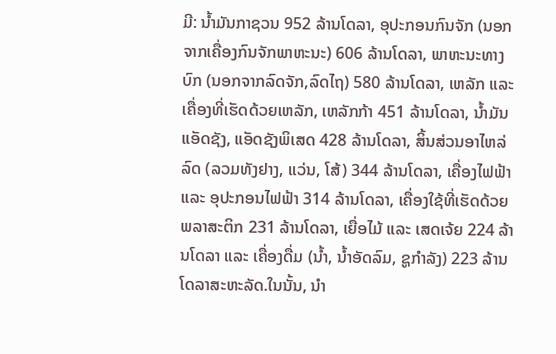ມີ: ນ້ຳມັນກາຊວນ 952 ລ້ານໂດລາ, ອຸປະກອນກົນຈັກ (ນອກຈາກເຄື່ອງກົນຈັກພາຫະນະ) 606 ລ້ານໂດລາ, ພາຫະນະທາງບົກ (ນອກຈາກລົດຈັກ,ລົດໄຖ) 580 ລ້ານໂດລາ, ເຫລັກ ແລະ ເຄື່ອງທີ່ເຮັດດ້ວຍເຫລັກ, ເຫລັກກ້າ 451 ລ້ານໂດລາ, ນໍ້າມັນແອັດຊັງ, ແອັດຊັງພິເສດ 428 ລ້ານໂດລາ, ສິ້ນສ່ວນອາໄຫລ່ລົດ (ລວມທັງຢາງ, ແວ່ນ, ໂສ້) 344 ລ້ານໂດລາ, ເຄື່ອງໄຟຟ້າ ແລະ ອຸປະກອນໄຟຟ້າ 314 ລ້ານໂດລາ, ເຄື່ອງໃຊ້ທີ່ເຮັດດ້ວຍພລາສະຕິກ 231 ລ້ານໂດລາ, ເຍື່ອໄມ້ ແລະ ເສດເຈ້ຍ 224 ລ້ານໂດລາ ແລະ ເຄື່ອງດື່ມ (ນໍ້າ, ນໍ້າອັດລົມ, ຊູກໍາລັງ) 223 ລ້ານໂດລາສະຫະລັດ.ໃນນັ້ນ, ນໍາ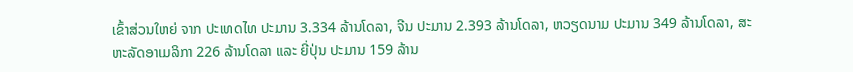ເຂົ້າສ່ວນໃຫຍ່ ຈາກ ປະເທດໄທ ປະມານ 3.334 ລ້ານໂດລາ, ຈີນ ປະມານ 2.393 ລ້ານໂດລາ, ຫວຽດນາມ ປະມານ 349 ລ້ານໂດລາ, ສະຫະລັດອາເມລິກາ 226 ລ້ານໂດລາ ແລະ ຍີ່ປຸ່ນ ປະມານ 159 ລ້ານ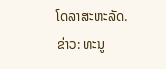ໂດລາສະຫະລັດ.
ຂ່າວ: ທະນູ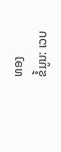ທອງ
ຂໍ້ມູນ: ເວບ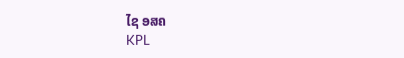ໄຊ ອສຄ
KPL